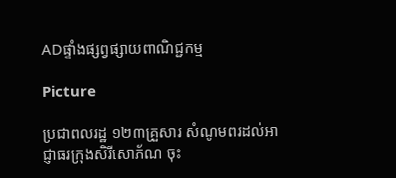ADផ្ទាំងផ្សព្វផ្សាយពាណិជ្ជកម្ម

Picture

ប្រជាពលរដ្ឋ ១២៣គ្រួសារ សំណូមពរដល់អាជ្ញាធរក្រុងសិរីសោភ័ណ ចុះ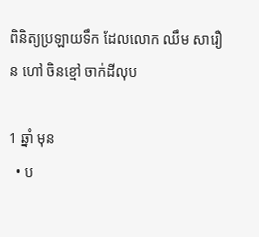ពិនិត្យប្រឡាយទឹក ដែលលោក ឈឹម សារឿន ហៅ ចិនខ្មៅ ចាក់ដីលុប

1 ឆ្នាំ មុន
  • ប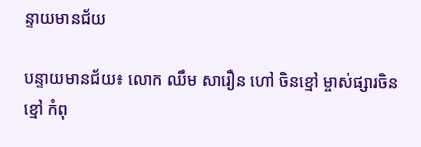ន្ទាយមានជ័យ

បន្ទាយមានជ័យ៖ លោក ឈឹម សារឿន ហៅ ចិនខ្មៅ ម្ចាស់ផ្សារចិនខ្មៅ កំពុ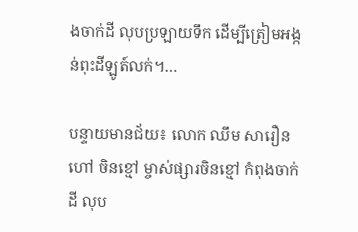ងចាក់ដី លុបប្រឡាយទឹក ដើម្បីត្រៀមអង្កន់ពុះដីឡូត៍លក់។…

បន្ទាយមានជ័យ៖ លោក ឈឹម សារឿន ហៅ ចិនខ្មៅ ម្ចាស់ផ្សារចិនខ្មៅ កំពុងចាក់ដី លុប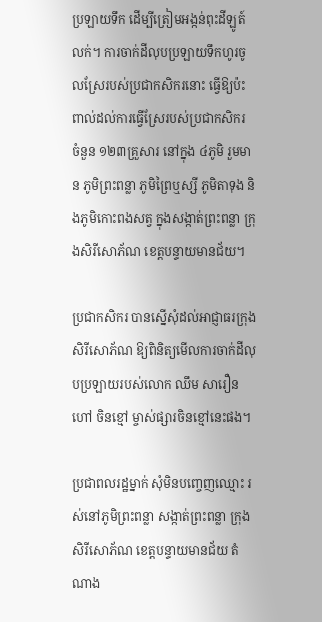ប្រឡាយទឹក ដើម្បីត្រៀមអង្កន់ពុះដីឡូត៍លក់។ ការចាក់ដីលុបប្រឡាយទឹកហូរចូលស្រែរបស់ប្រជាកសិករនោះ ធ្វើឱ្យប៉ះពាល់ដល់ការធ្វើស្រែរបស់ប្រជាកសិករ ចំនួន ១២៣គ្រួសារ នៅក្នុង ៤ភូមិ រួមមាន ភូមិព្រះពន្លា ភូមិព្រៃឬស្សី ភូមិតាទុង និងភូមិកោះពងសត្វ ក្នុងសង្កាត់ព្រះពន្លា ក្រុងសិរីសោភ័ណ ខេត្តបន្ទាយមានជ័យ។

ប្រជាកសិករ បានស្នើសុំដល់អាជ្ញាធរក្រុងសិរីសោភ័ណ ឱ្យពិនិត្យមើលការចាក់ដីលុបប្រឡាយរបស់លោក ឈឹម សារឿន ហៅ ចិនខ្មៅ ម្ចាស់ផ្សារចិនខ្មៅនេះផង។

ប្រជាពលរដ្ឋម្នាក់ សុំមិនបញ្ចេញឈ្មោះ រស់នៅភូមិព្រះពន្លា សង្កាត់ព្រះពន្លា ក្រុងសិរីសោភ័ណ ខេត្តបន្ទាយមានជ័យ តំណាង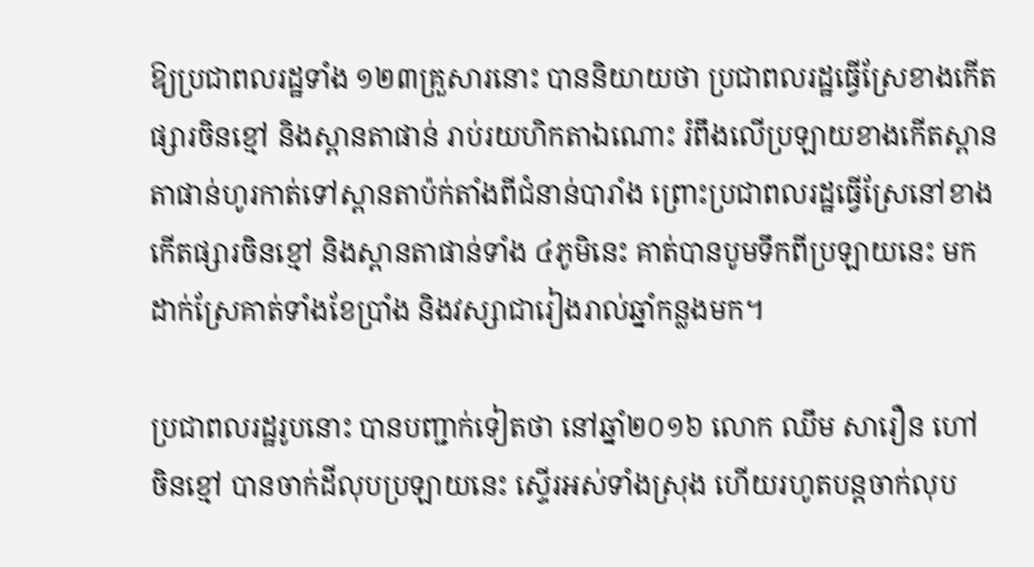ឱ្យប្រជាពលរដ្ឋទាំង ១២៣គ្រួសារនោះ បាននិយាយថា ប្រជាពលរដ្ឋធ្វើស្រែខាងកើតផ្សារចិនខ្មៅ និងស្ពានតាផាន់ រាប់រយហិកតាឯណោះ រំពឹងលើប្រឡាយខាងកើតស្ពានតាផាន់ហូរកាត់ទៅស្ពានតាប៉ក់តាំងពីជំនាន់បារាំង ព្រោះប្រជាពលរដ្ឋធ្វើស្រែនៅខាងកើតផ្សារចិនខ្មៅ និងស្ពានតាផាន់ទាំង ៤ភូមិនេះ គាត់បានបូមទឹកពីប្រឡាយនេះ មកដាក់ស្រែគាត់ទាំងខែប្រាំង និងវស្សាជារៀងរាល់ឆ្នាំកន្លងមក។

ប្រជាពលរដ្ឋរូបនោះ បានបញ្ជាក់ទៀតថា នៅឆ្នាំ២០១៦ លោក ឈឹម សារឿន ហៅ ចិនខ្មៅ បានចាក់ដីលុបប្រឡាយនេះ ស្ទើរអស់ទាំងស្រុង ហើយរហូតបន្តចាក់លុប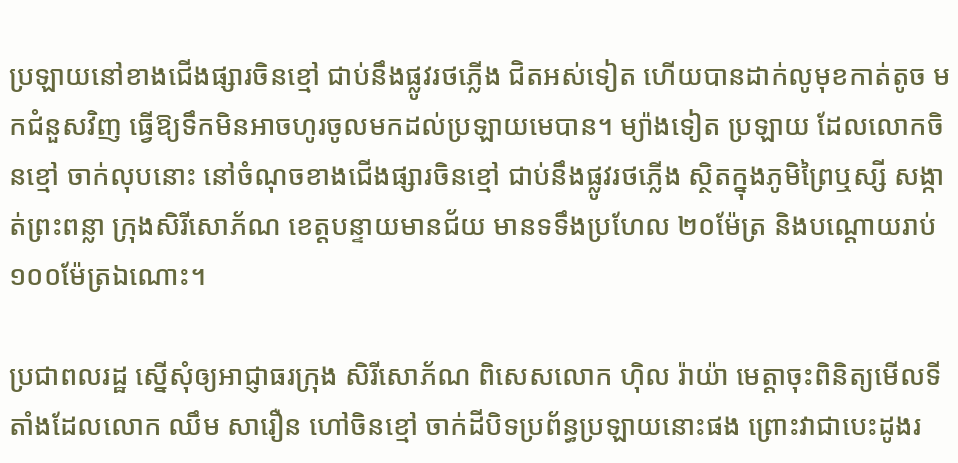ប្រឡាយនៅខាងជើងផ្សារចិនខ្មៅ ជាប់នឹងផ្លូវរថភ្លើង ជិតអស់ទៀត ហើយបានដាក់លូមុខកាត់តូច មកជំនួសវិញ ធ្វើឱ្យទឹកមិនអាចហូរចូលមកដល់ប្រឡាយមេបាន។ ម្យ៉ាងទៀត ប្រឡាយ ដែលលោកចិនខ្មៅ ចាក់លុបនោះ នៅចំណុចខាងជើងផ្សារចិនខ្មៅ ជាប់នឹងផ្លូវរថភ្លើង ស្ថិតក្នុងភូមិព្រៃឬស្សី សង្កាត់ព្រះពន្លា ក្រុងសិរីសោភ័ណ ខេត្តបន្ទាយមានជ័យ មានទទឹងប្រហែល ២០ម៉ែត្រ និងបណ្តោយរាប់ ១០០ម៉ែត្រឯណោះ។

ប្រជាពលរដ្ឋ ស្នើសុំឲ្យអាជ្ញាធរក្រុង សិរីសោភ័ណ ពិសេសលោក ហ៊ិល រ៉ាយ៉ា មេត្តាចុះពិនិត្យមើលទីតាំងដែលលោក ឈឹម សារឿន ហៅចិនខ្មៅ ចាក់ដីបិទប្រព័ន្ធប្រឡាយនោះផង ព្រោះវាជាបេះដូងរ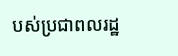បស់ប្រជាពលរដ្ឋ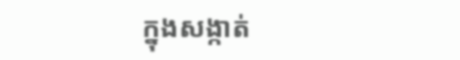ក្នុងសង្កាត់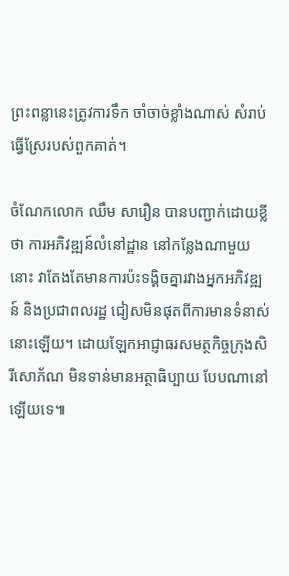ព្រះពន្លានេះត្រូវការទឹក ចាំចាច់ខ្លាំងណាស់ សំរាប់ធ្វើស្រែរបស់ពួកគាត់។

ចំណែកលោក ឈឹម សារឿន បានបញ្ជាក់ដោយខ្លីថា ការអភិវឌ្ឍន៍លំនៅដ្ឋាន នៅកន្លែងណាមួយនោះ វាតែងតែមានការប៉ះទង្គិចគ្នារវាងអ្នកអភិវឌ្ឍន៍ និងប្រជាពលរដ្ឋ ជៀសមិនផុតពីការមានទំនាស់នោះឡើយ។ ដោយឡែកអាជ្ញាធរសមត្ថកិច្ចក្រុងសិរីសោភ័ណ មិនទាន់មានអត្ថាធិប្បាយ បែបណានៅឡើយទេ៕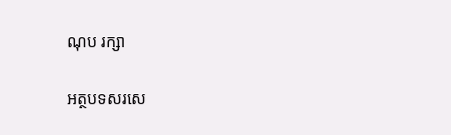ណុប រក្សា

អត្ថបទសរសេ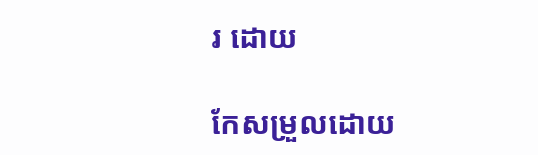រ ដោយ

កែសម្រួលដោយ